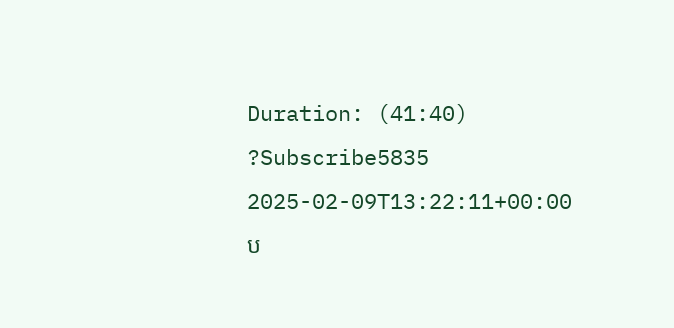Duration: (41:40) ?Subscribe5835 2025-02-09T13:22:11+00:00
ប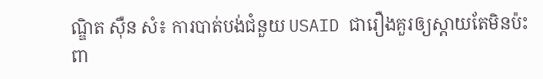ណ្ឌិត ស៊ឺន សំ៖ ការបាត់បង់ជំនួយ USAID ជារឿងគួរឲ្យស្ដាយតែមិនប៉ះពា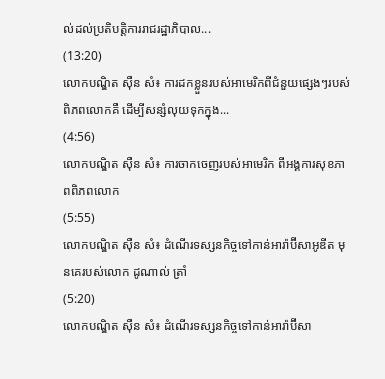ល់ដល់ប្រតិបត្តិការរាជរដ្ឋាភិបាល...
(13:20)
លោកបណ្ឌិត ស៊ឺន សំ៖ ការដកខ្លួនរបស់អាមេរិកពីជំនួយផ្សេងៗរបស់ពិភពលោកគឺ ដើម្បីសន្សំលុយទុកក្នុង...
(4:56)
លោកបណ្ឌិត ស៊ឺន សំ៖ ការចាកចេញរបស់អាមេរិក ពីអង្គការសុខភាពពិភពលោក
(5:55)
លោកបណ្ឌិត ស៊ឺន សំ៖ ដំណើរទស្សនកិច្ចទៅកាន់អារ៉ាប៊ីសាអូឌីត មុនគេរបស់លោក ដូណាល់ ត្រាំ
(5:20)
លោកបណ្ឌិត ស៊ឺន សំ៖ ដំណើរទស្សនកិច្ចទៅកាន់អារ៉ាប៊ីសា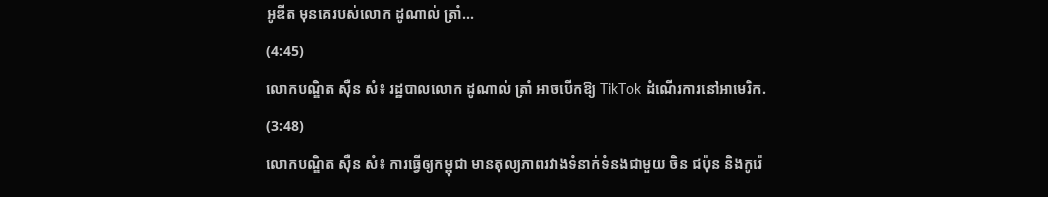អូឌីត មុនគេរបស់លោក ដូណាល់ ត្រាំ...
(4:45)
លោកបណ្ឌិត ស៊ឺន សំ៖ រដ្ឋបាលលោក ដូណាល់ ត្រាំ អាចបើកឱ្យ TikTok ដំណើរការនៅអាមេរិក.
(3:48)
លោកបណ្ឌិត ស៊ឺន សំ៖ ការធ្វើឲ្យកម្ពុជា មានតុល្យភាពរវាងទំនាក់ទំនងជាមួយ ចិន ជប៉ុន និងកូរ៉េ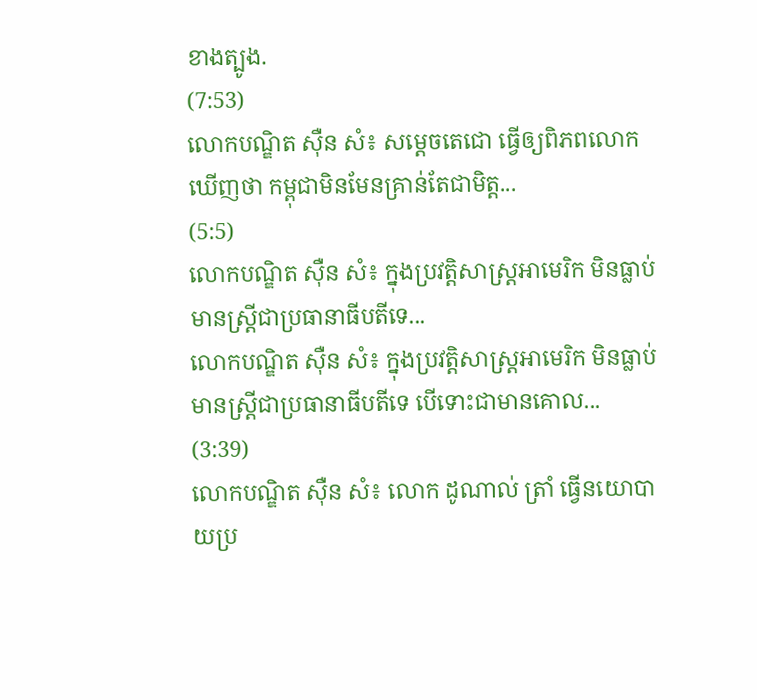ខាងត្បូង.
(7:53)
លោកបណ្ឌិត ស៊ឺន សំ៖ សម្ដេចតេជោ ធ្វើឲ្យពិភពលោកឃើញថា កម្ពុជាមិនមែនគ្រាន់តែជាមិត្ត...
(5:5)
លោកបណ្ឌិត ស៊ឺន សំ៖ ក្នុងប្រវត្តិសាស្រ្តអាមេរិក មិនធ្លាប់មានស្រ្តីជាប្រធានាធីបតីទេ...
លោកបណ្ឌិត ស៊ឺន សំ៖ ក្នុងប្រវត្តិសាស្រ្តអាមេរិក មិនធ្លាប់មានស្រ្តីជាប្រធានាធីបតីទេ បើទោះជាមានគោល...
(3:39)
លោកបណ្ឌិត ស៊ឺន សំ៖ លោក ដូណាល់ ត្រាំ ធ្វើនយោបាយប្រ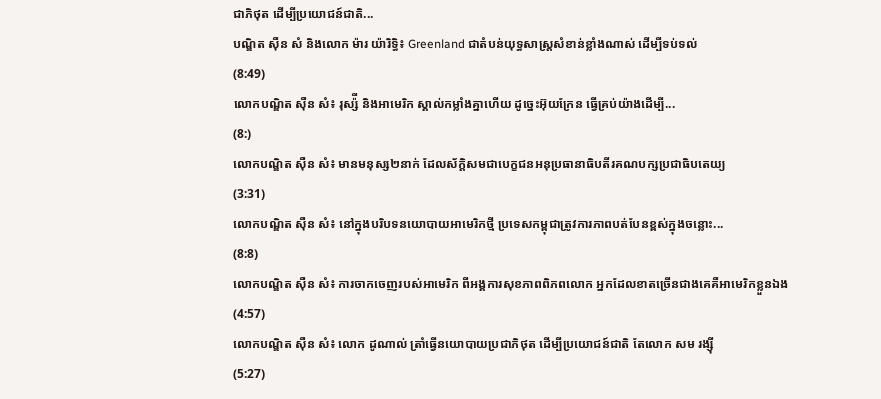ជាភិថុត ដើម្បីប្រយោជន៍ជាតិ...
បណ្ឌិត ស៊ឺន សំ និងលោក ម៉ារ យ៉ារិទ្ធិ៖ Greenland ជាតំបន់យុទ្ធសាស្រ្តសំខាន់ខ្លាំងណាស់ ដើម្បីទប់ទល់
(8:49)
លោកបណ្ឌិត ស៊ឺន សំ៖ រុស្ស៉ី និងអាមេរិក ស្គាល់កម្លាំងគ្នាហើយ ដូច្នេះអ៊ុយក្រែន ធ្វើគ្រប់យ៉ាងដើម្បី...
(8:)
លោកបណ្ឌិត ស៊ឺន សំ៖ មានមនុស្ស២នាក់ ដែលស័ក្តិសមជាបេក្ខជនអនុប្រធានាធិបតីរគណបក្សប្រជាធិបតេយ្យ
(3:31)
លោកបណ្ឌិត ស៊ឺន សំ៖ នៅក្នុងបរិបទនយោបាយអាមេរិកថ្មី ប្រទេសកម្ពុជាត្រូវការភាពបត់បែនខ្ពស់ក្នុងចន្លោះ...
(8:8)
លោកបណ្ឌិត ស៊ឺន សំ៖ ការចាកចេញរបស់អាមេរិក ពីអង្គការសុខភាពពិភពលោក អ្នកដែលខាតច្រើនជាងគេគឺអាមេរិកខ្លួនឯង
(4:57)
លោកបណ្ឌិត ស៊ឺន សំ៖ លោក ដូណាល់ ត្រាំធ្វើនយោបាយប្រជាភិថុត ដើម្បីប្រយោជន៍ជាតិ តែលោក សម រង្ស៊ី
(5:27)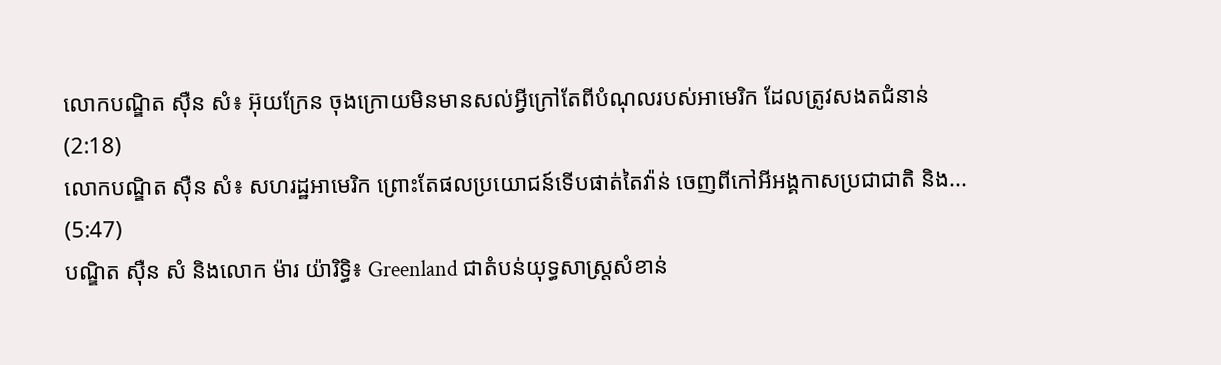លោកបណ្ឌិត ស៊ឺន សំ៖ អ៊ុយក្រែន ចុងក្រោយមិនមានសល់អ្វីក្រៅតែពីបំណុលរបស់អាមេរិក ដែលត្រូវសងតជំនាន់
(2:18)
លោកបណ្ឌិត ស៊ឺន សំ៖ សហរដ្ឋអាមេរិក ព្រោះតែផលប្រយោជន៍ទើបផាត់តៃវ៉ាន់ ចេញពីកៅអីអង្គកាសប្រជាជាតិ និង...
(5:47)
បណ្ឌិត ស៊ឺន សំ និងលោក ម៉ារ យ៉ារិទ្ធិ៖ Greenland ជាតំបន់យុទ្ធសាស្រ្តសំខាន់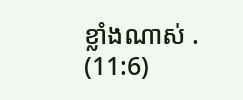ខ្លាំងណាស់ .
(11:6)